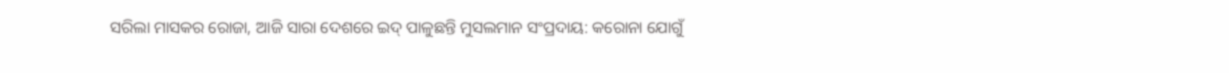ସରିଲା ମାସକର ରୋଜା, ଆଜି ସାରା ଦେଶରେ ଇଦ୍ ପାଳୁଛନ୍ତି ମୁସଲମାନ ସଂପ୍ରଦାୟ: କରୋନା ଯୋଗୁଁ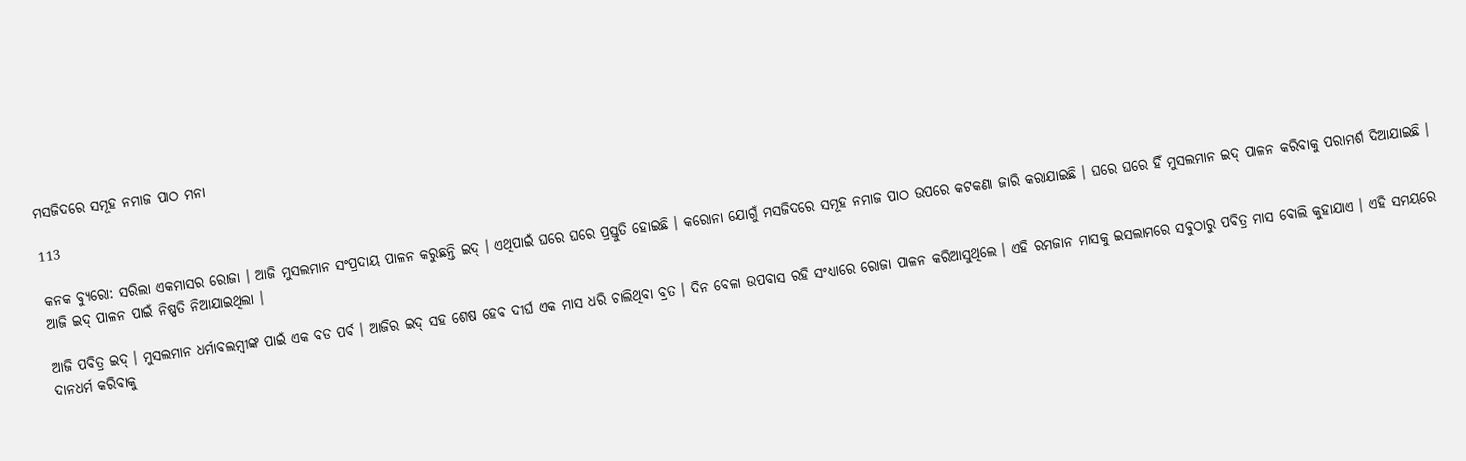ମସଜିଦରେ ସମୂହ ନମାଜ ପାଠ ମନା

113

କନକ ବ୍ୟୁରୋ: ସରିଲା ଏକମାସର ରୋଜା । ଆଜି ମୁସଲମାନ ସଂପ୍ରଦାୟ ପାଳନ କରୁଛନ୍ତି ଇଦ୍ । ଏଥିପାଇଁ ଘରେ ଘରେ ପ୍ରସ୍ତୁତି ହୋଇଛି । କରୋନା ଯୋଗୁଁ ମସଜିଦରେ ସମୂହ ନମାଜ ପାଠ ଉପରେ କଟକଣା ଜାରି କରାଯାଇଛି । ଘରେ ଘରେ ହିଁ ମୁସଲମାନ ଇଦ୍ ପାଳନ କରିବାକୁ ପରାମର୍ଶ ଦିଆଯାଇଛି ।  ଆଜି ଇଦ୍ ପାଳନ ପାଇଁ ନିଷ୍ପତି ନିଆଯାଇଥିଲା ।

ଆଜି ପବିତ୍ର ଇଦ୍ । ମୁସଲମାନ ଧର୍ମାବଲମ୍ବୀଙ୍କ ପାଇଁ ଏକ ବଡ ପର୍ବ । ଆଜିର ଇଦ୍ ସହ ଶେଷ ହେବ ଦୀର୍ଘ ଏକ ମାସ ଧରି ଚାଲିଥିବା ବ୍ରତ । ଦିନ ବେଳା ଉପବାସ ରହି ସଂଧ୍ୟାରେ ରୋଜା ପାଳନ କରିଆସୁଥିଲେ । ଏହି ରମଜାନ ମାସକୁ ଇସଲାମରେ ସବୁଠାରୁ ପବିତ୍ର ମାସ ବୋଲି କୁହାଯାଏ । ଏହି ସମୟରେ ଦାନଧର୍ମ କରିବାକୁ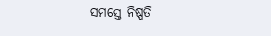ସମସ୍ତେ ନିଷ୍ପତି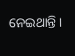ନେଇଥାନ୍ତି ।